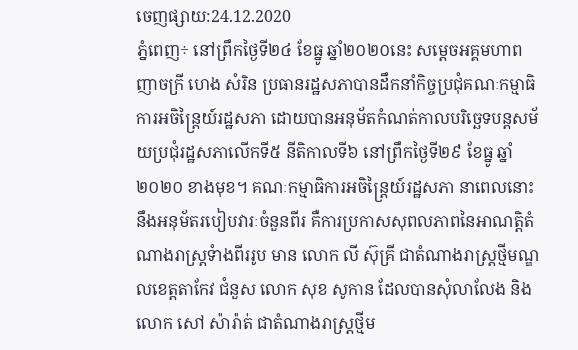ចេញផ្សាយ:24.12.2020
ភ្នំពេញ÷ នៅព្រឹកថ្ងៃទី២៤ ខែធ្នូ ឆ្នាំ២០២០នេះ សម្តេចអគ្គមហាពញាចក្រី ហេង សំរិន ប្រធានរដ្ឋសភាបានដឹកនាំកិច្ចប្រជុំគណៈកម្មាធិការអចិន្រ្តៃយ៍រដ្ឋសភា ដោយបានអនុម័តកំណត់កាលបរិច្ឆេទបន្តសម័យប្រជុំរដ្ឋសភាលើកទី៥ នីតិកាលទី៦ នៅព្រឹកថ្ងៃទី២៩ ខែធ្នូ ឆ្នាំ២០២០ ខាងមុខ។ គណៈកម្មាធិការអចិន្រ្តៃយ៍រដ្ឋសភា នាពេលនោះនឹងអនុម័តរបៀបវារៈចំនួនពីរ គឺការប្រកាសសុពលភាពនៃអាណត្តិតំណាងរាស្រ្តទំាងពីររូប មាន លោក លី ស៊ុគ្រី ជាតំណាងរាស្រ្តថ្មីមណ្ឌលខេត្តតាកែវ ជំនួស លោក សុខ សូកាន ដែលបានសុំលាលែង និងលោក សៅ ស៉ារ៉ាត់ ជាតំណាងរាស្រ្តថ្មីម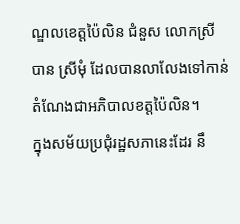ណ្ឌលខេត្តប៉ៃលិន ជំនួស លោកស្រី បាន ស្រីមុំ ដែលបានលាលែងទៅកាន់តំណែងជាអភិបាលខត្តប៉ៃលិន។
ក្នុងសម័យប្រជុំរដ្ឋសភានេះដែរ នឹ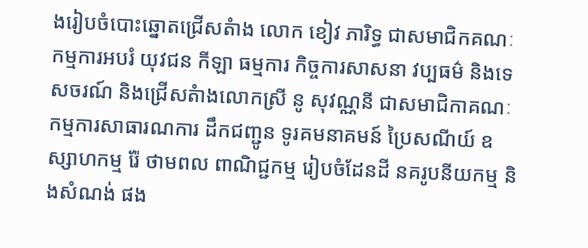ងរៀបចំបោះឆ្នោតជ្រើសតំាង លោក ខៀវ ភារិទ្ធ ជាសមាជិកគណៈកម្មការអបរំ យុវជន កីឡា ធម្មការ កិច្ចការសាសនា វប្បធម៌ និងទេសចរណ៍ និងជ្រើសតំាងលោកស្រី នូ សុវណ្ណនី ជាសមាជិកាគណៈកម្មការសាធារណការ ដឹកជញ្ជូន ទូរគមនាគមន៍ ប្រៃសណីយ៍ ឧស្សាហកម្ម រ៉ែ ថាមពល ពាណិជ្ជកម្ម រៀបចំដែនដី នគរូបនីយកម្ម និងសំណង់ ផង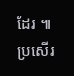ដែរ ៕
ប្រសើរ